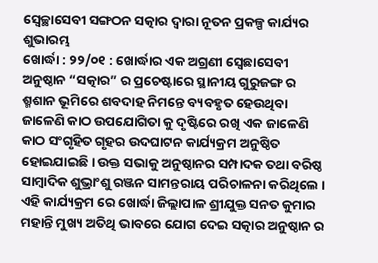ସ୍ୱେଚ୍ଛାସେବୀ ସଙ୍ଗଠନ ସତ୍କାର ଦ୍ୱାରା ନୂତନ ପ୍ରକଳ୍ପ କାର୍ଯ୍ୟର ଶୁଭାରମ୍ଭ
ଖୋର୍ଦ୍ଧା : ୨୨/୦୧ : ଖୋର୍ଦ୍ଧାର ଏକ ଅଗ୍ରଣୀ ସ୍ବେଛାସେବୀ ଅନୁଷ୍ଠାନ “ସତ୍କାର” ର ପ୍ରଚେଷ୍ଟାରେ ସ୍ଥାନୀୟ ଗୁରୁଜଙ୍ଗ ର ଶ୍ମଶାନ ଭୂମିରେ ଶବଦାହ ନିମନ୍ତେ ବ୍ୟବହୃତ ହେଉଥିବା ଜାଳେଣି କାଠ ଉପଯୋଗିତା କୁ ଦୃଷ୍ଟିରେ ରଖି ଏକ ଜାଳେଣି କାଠ ସଂଗୃହିତ ଗୃହର ଉଦଘାଟନ କାର୍ଯ୍ୟକ୍ରମ ଅନୁଷ୍ଠିତ ହୋଇଯାଇଛି । ଉକ୍ତ ସଭାକୁ ଅନୁଷ୍ଠାନର ସମ୍ପାଦକ ତଥା ବରିଷ୍ଠ ସାମ୍ବାଦିକ ଶୁଭ୍ରାଂଶୁ ରଞ୍ଜନ ସାମନ୍ତରାୟ ପରିଚାଳନା କରିଥିଲେ ।
ଏହି କାର୍ଯ୍ୟକ୍ରମ ରେ ଖୋର୍ଦ୍ଧା ଜିଲ୍ଲାପାଳ ଶ୍ରୀଯୁକ୍ତ ସନତ କୁମାର ମହାନ୍ତି ମୁଖ୍ୟ ଅତିଥି ଭାବରେ ଯୋଗ ଦେଇ ସତ୍କାର ଅନୁଷ୍ଠାନ ର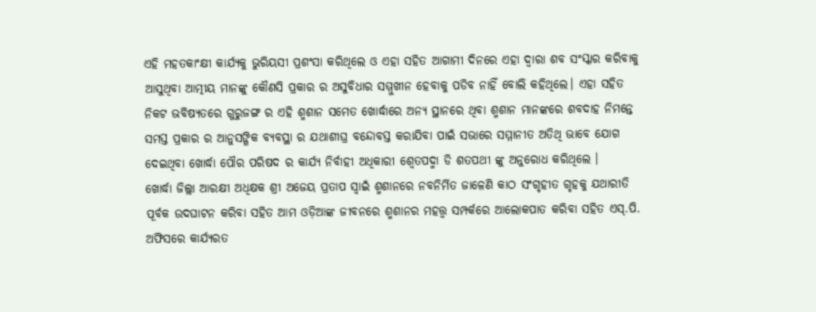ଏହି ମହତକାଂକ୍ଷୀ କାର୍ଯ୍ୟକୁ ଭୁରିୟସୀ ପ୍ରଶଂସା କରିଥିଲେ ଓ ଏହା ସହିତ ଆଗାମୀ ଦିନରେ ଏହା ଦ୍ୱାରା ଶବ ସଂସ୍କାର କରିବାକୁ ଆସୁଥିବା ଆତ୍ମୀୟ ମାନଙ୍କୁ କୌଣସି ପ୍ରକାର ର ଅସୁବିଧାର ସମ୍ମୁଖୀନ ହେବାକୁ ପଡିବ ନାହିଁ ବୋଲି କହିଥିଲେ। ଏହା ସହିତ ନିକଟ ଭବିଷ୍ୟତରେ ଗୁରୁଜଙ୍ଗ ର ଏହି ଶ୍ମଶାନ ସମେତ ଖୋର୍ଦ୍ଧାରେ ଅନ୍ୟ ସ୍ଥାନରେ ଥିବା ଶ୍ମଶାନ ମାନଙ୍କରେ ଶବଦାହ ନିମନ୍ତେ ସମସ୍ତ ପ୍ରକାର ର ଆନୁସଙ୍ଗିକ ବ୍ୟବସ୍ଥା ର ଯଥାଶୀଘ୍ର ବନ୍ଦୋବସ୍ତ କରାଯିବା ପାଇଁ ସଭାରେ ସମ୍ମାନୀତ ଅତିଥି ଭାବେ ଯୋଗ ଦେଇଥିବା ଖୋର୍ଦ୍ଧା ପୌର ପରିଷଦ ର କାର୍ଯ୍ୟ ନିର୍ବାହୀ ଅଧିକାରୀ ଶ୍ୱେତପଦ୍ମା ଡି ଶତପଥୀ ଙ୍କୁ ଅନୁରୋଧ କରିଥିଲେ ।
ଖୋର୍ଦ୍ଧା ଜିଲ୍ଲା ଆରକ୍ଷୀ ଅଧିକ୍ଷକ ଶ୍ରୀ ଅଜେୟ ପ୍ରତାପ ସ୍ୱାଇଁ ଶ୍ମଶାନରେ ନବନିର୍ମିତ ଜାଳେଣି କାଠ ସଂଗୃହୀତ ଗୃହକୁ ଯଥାରୀତି ପୂର୍ବକ ଉଦଘାଟନ କରିବା ସହିତ ଆମ ଓଡ଼ିଆଙ୍କ ଜୀବନରେ ଶ୍ମଶାନର ମହତ୍ତ୍ୱ ସମ୍ପର୍କରେ ଆଲୋକପାତ କରିବା ସହିତ ଏସ୍.ପି. ଅଫିସରେ କାର୍ଯ୍ୟରତ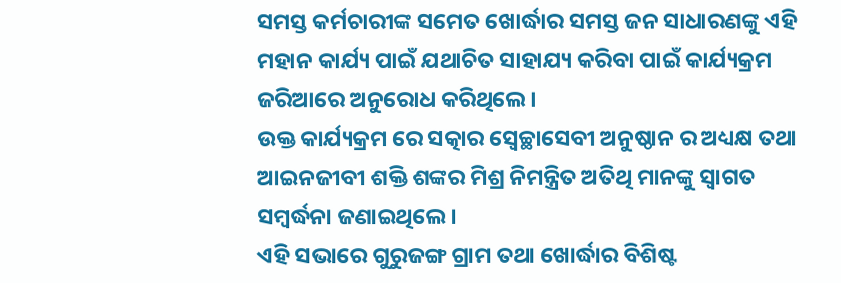ସମସ୍ତ କର୍ମଚାରୀଙ୍କ ସମେତ ଖୋର୍ଦ୍ଧାର ସମସ୍ତ ଜନ ସାଧାରଣଙ୍କୁ ଏହି ମହାନ କାର୍ଯ୍ୟ ପାଇଁ ଯଥାଚିତ ସାହାଯ୍ୟ କରିବା ପାଇଁ କାର୍ଯ୍ୟକ୍ରମ ଜରିଆରେ ଅନୁରୋଧ କରିଥିଲେ ।
ଉକ୍ତ କାର୍ଯ୍ୟକ୍ରମ ରେ ସତ୍କାର ସ୍ବେଚ୍ଛାସେବୀ ଅନୁଷ୍ଠାନ ର ଅଧ୍ୟକ୍ଷ ତଥା ଆଇନଜୀବୀ ଶକ୍ତି ଶଙ୍କର ମିଶ୍ର ନିମନ୍ତ୍ରିତ ଅତିଥି ମାନଙ୍କୁ ସ୍ୱାଗତ ସମ୍ବର୍ଦ୍ଧନା ଜଣାଇଥିଲେ ।
ଏହି ସଭାରେ ଗୁରୁଜଙ୍ଗ ଗ୍ରାମ ତଥା ଖୋର୍ଦ୍ଧାର ବିଶିଷ୍ଟ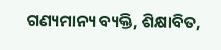ଗଣ୍ୟମାନ୍ୟ ବ୍ୟକ୍ତି, ଶିକ୍ଷାବିତ,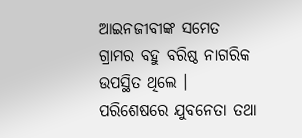ଆଇନଜୀବୀଙ୍କ ସମେତ ଗ୍ରାମର ବହୁ ବରିଷ୍ଠ ନାଗରିକ ଉପସ୍ଥିତ ଥିଲେ ।
ପରିଶେଷରେ ଯୁବନେତା ତଥା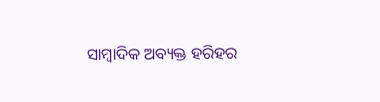ସାମ୍ବାଦିକ ଅବ୍ୟକ୍ତ ହରିହର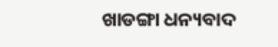ଖାଡଙ୍ଗା ଧନ୍ୟବାଦ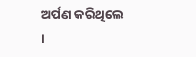ଅର୍ପଣ କରିଥିଲେ ।